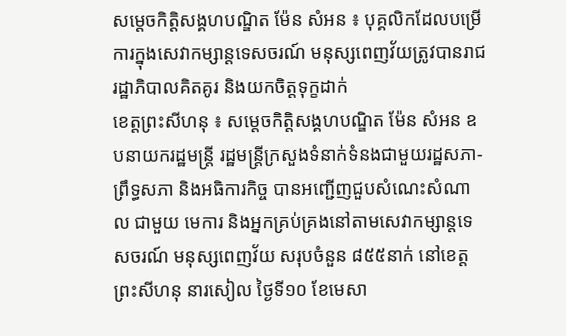សម្តេចកិត្តិសង្គហបណ្ឌិត ម៉ែន សំអន ៖ បុគ្គលិកដែលបម្រើការក្នុងសេវាកម្សាន្តទេសចរណ៍ មនុស្សពេញវ័យត្រូវបានរាជរដ្ឋាភិបាលគិតគូរ និងយកចិត្តទុក្ខដាក់
ខេត្តព្រះសីហនុ ៖ សម្តេចកិត្តិសង្គហបណ្ឌិត ម៉ែន សំអន ឧបនាយករដ្ឋមន្រ្តី រដ្ឋមន្រ្តីក្រសួងទំនាក់ទំនងជាមួយរដ្ឋសភា-ព្រឹទ្ធសភា និងអធិការកិច្ច បានអញ្ជើញជួបសំណេះសំណាល ជាមួយ មេការ និងអ្នកគ្រប់គ្រងនៅតាមសេវាកម្សាន្តទេសចរណ៍ មនុស្សពេញវ័យ សរុបចំនួន ៨៥៥នាក់ នៅខេត្តព្រះសីហនុ នារសៀល ថ្ងៃទី១០ ខែមេសា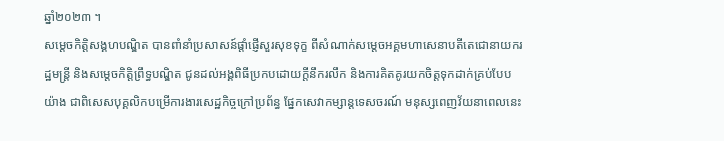ឆ្នាំ២០២៣ ។
សម្តេចកិត្តិសង្គហបណ្ឌិត បានពាំនាំប្រសាសន៍ផ្តាំផ្ញើសួរសុខទុក្ខ ពីសំណាក់សម្តេចអគ្គមហាសេនាបតីតេជោនាយករដ្ឋមន្ត្រី និងសម្ដេចកិត្តិព្រឹទ្ធបណ្ឌិត ជូនដល់អង្គពិធីប្រកបដោយក្តីនឹករលឹក និងការគិតគូរយកចិត្តទុកដាក់គ្រប់បែបយ៉ាង ជាពិសេសបុគ្គលិកបម្រើការងារសេដ្ឋកិច្ចក្រៅប្រព័ន្ធ ផ្នែកសេវាកម្សាន្តទេសចរណ៍ មនុស្សពេញវ័យនាពេលនេះ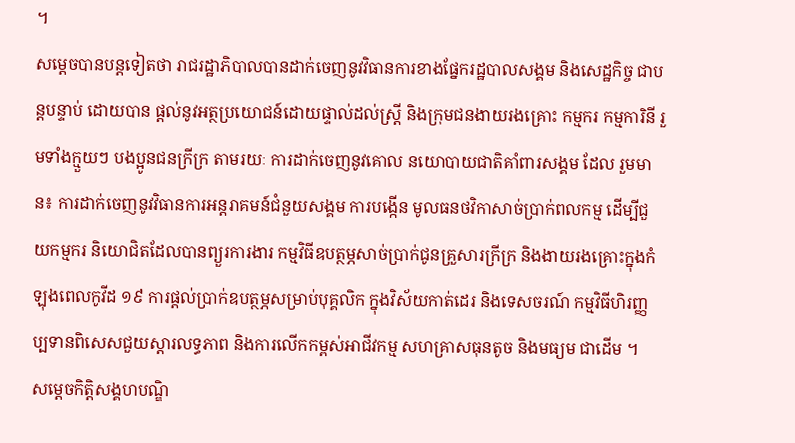។
សម្តេចបានបន្តទៀតថា រាជរដ្ឋាភិបាលបានដាក់ចេញនូវវិធានការខាងផ្នែករដ្ឋបាលសង្គម និងសេដ្ឋកិច្ច ជាបន្តបន្ទាប់ ដោយបាន ផ្តល់នូវអត្ថប្រយោជន៍ដោយផ្ទាល់ដល់ស្ត្រី និងក្រុមជនងាយរងគ្រោះ កម្មករ កម្មការិនី រួមទាំងក្មួយៗ បងប្អូនជនក្រីក្រ តាមរយៈ ការដាក់ចេញនូវគោល នយោបាយជាតិគាំពារសង្គម ដែល រួមមាន៖ ការដាក់ចេញនូវវិធានការអន្តរាគមន៍ជំនួយសង្គម ការបង្កើន មូលធនថវិកាសាច់ប្រាក់ពលកម្ម ដើម្បីជួយកម្មករ និយោជិតដែលបានព្យួរការងារ កម្មវិធីឧបត្ថម្ភសាច់ប្រាក់ជូនគ្រួសារក្រីក្រ និងងាយរងគ្រោះក្នុងកំឡុងពេលកូវីដ ១៩ ការផ្តល់ប្រាក់ឧបត្ថម្ភសម្រាប់បុគ្គលិក ក្នុងវិស័យកាត់ដេរ និងទេសចរណ៍ កម្មវិធីហិរញ្ញប្បទានពិសេសជួយស្ដារលទ្ធភាព និងការលើកកម្ពស់អាជីវកម្ម សហគ្រាសធុនតូច និងមធ្យម ជាដើម ។
សម្តេចកិត្តិសង្គហបណ្ឌិ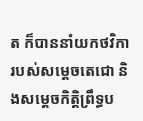ត ក៏បាននាំយកថវិការបស់សម្តេចតេជោ និងសម្តេចកិត្តិព្រឹទ្ធប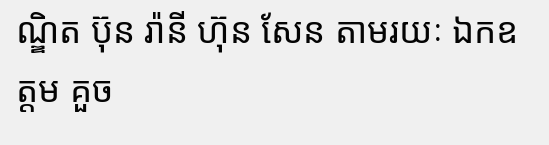ណ្ឌិត ប៊ុន រ៉ានី ហ៊ុន សែន តាមរយៈ ឯកឧត្តម គួច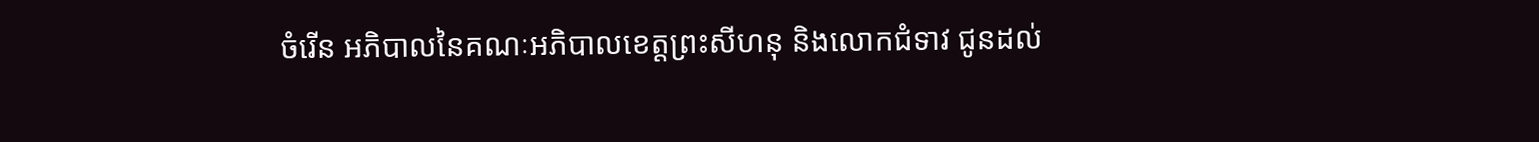ចំរើន អភិបាលនៃគណៈអភិបាលខេត្តព្រះសីហនុ និងលោកជំទាវ ជូនដល់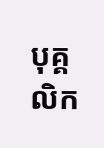បុគ្គលិក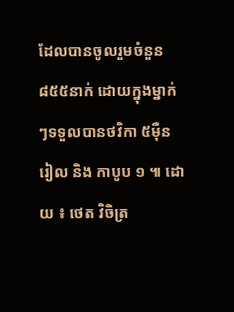ដែលបានចូលរួមចំនួន ៨៥៥នាក់ ដោយក្នុងម្នាក់ៗទទួលបានថវិកា ៥ម៉ឺនរៀល និង កាបូប ១ ៕ ដោយ ៖ ថេត វិចិត្រ